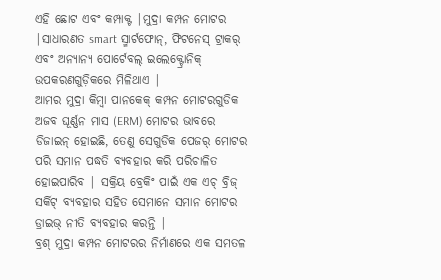ଏହି ଛୋଟ ଏବଂ କମ୍ପାକ୍ଟ |ମୁଦ୍ରା କମ୍ପନ ମୋଟର |ସାଧାରଣତ smart ସ୍ମାର୍ଟଫୋନ୍, ଫିଟନେସ୍ ଟ୍ରାକର୍ ଏବଂ ଅନ୍ୟାନ୍ୟ ପୋର୍ଟେବଲ୍ ଇଲେକ୍ଟ୍ରୋନିକ୍ ଉପକରଣଗୁଡ଼ିକରେ ମିଳିଥାଏ |
ଆମର ମୁଦ୍ରା କିମ୍ବା ପାନକେକ୍ କମ୍ପନ ମୋଟରଗୁଡିକ ଅଜବ ଘୂର୍ଣ୍ଣନ ମାସ (ERM) ମୋଟର ଭାବରେ ଡିଜାଇନ୍ ହୋଇଛି, ତେଣୁ ସେଗୁଡିକ ପେଜର୍ ମୋଟର ପରି ସମାନ ପଦ୍ଧତି ବ୍ୟବହାର କରି ପରିଚାଳିତ ହୋଇପାରିବ | ସକ୍ରିୟ ବ୍ରେକିଂ ପାଇଁ ଏକ ଏଚ୍ ବ୍ରିଜ୍ ସର୍କିଟ୍ ବ୍ୟବହାର ସହିତ ସେମାନେ ସମାନ ମୋଟର ଡ୍ରାଇଭ୍ ନୀତି ବ୍ୟବହାର କରନ୍ତି |
ବ୍ରଶ୍ ମୁଦ୍ରା କମ୍ପନ ମୋଟରର ନିର୍ମାଣରେ ଏକ ସମତଳ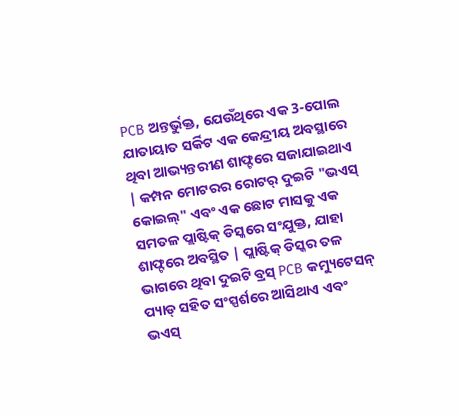PCB ଅନ୍ତର୍ଭୁକ୍ତ, ଯେଉଁଥିରେ ଏକ 3-ପୋଲ ଯାତାୟାତ ସର୍କିଟ ଏକ କେନ୍ଦ୍ରୀୟ ଅବସ୍ଥାରେ ଥିବା ଆଭ୍ୟନ୍ତରୀଣ ଶାଫ୍ଟରେ ସଜାଯାଇଥାଏ | କମ୍ପନ ମୋଟରର ରୋଟର୍ ଦୁଇଟି "ଭଏସ୍ କୋଇଲ୍" ଏବଂ ଏକ ଛୋଟ ମାସକୁ ଏକ ସମତଳ ପ୍ଲାଷ୍ଟିକ୍ ଡିସ୍କରେ ସଂଯୁକ୍ତ, ଯାହା ଶାଫ୍ଟରେ ଅବସ୍ଥିତ | ପ୍ଲାଷ୍ଟିକ୍ ଡିସ୍କର ତଳ ଭାଗରେ ଥିବା ଦୁଇଟି ବ୍ରସ୍ PCB କମ୍ୟୁଟେସନ୍ ପ୍ୟାଡ୍ ସହିତ ସଂସ୍ପର୍ଶରେ ଆସିଥାଏ ଏବଂ ଭଏସ୍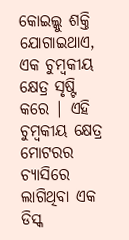କୋଇଲ୍କୁ ଶକ୍ତି ଯୋଗାଇଥାଏ, ଏକ ଚୁମ୍ବକୀୟ କ୍ଷେତ୍ର ସୃଷ୍ଟି କରେ | ଏହି ଚୁମ୍ବକୀୟ କ୍ଷେତ୍ର ମୋଟରର ଚ୍ୟାସିରେ ଲାଗିଥିବା ଏକ ଡିସ୍କ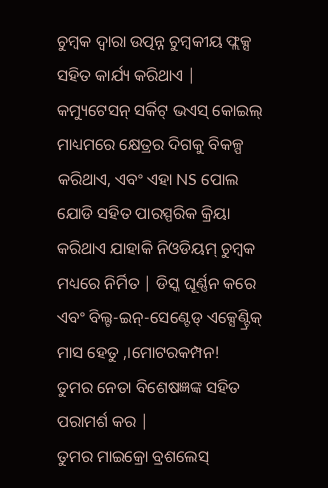ଚୁମ୍ବକ ଦ୍ୱାରା ଉତ୍ପନ୍ନ ଚୁମ୍ବକୀୟ ଫ୍ଲକ୍ସ ସହିତ କାର୍ଯ୍ୟ କରିଥାଏ |
କମ୍ୟୁଟେସନ୍ ସର୍କିଟ୍ ଭଏସ୍ କୋଇଲ୍ ମାଧ୍ୟମରେ କ୍ଷେତ୍ରର ଦିଗକୁ ବିକଳ୍ପ କରିଥାଏ, ଏବଂ ଏହା NS ପୋଲ ଯୋଡି ସହିତ ପାରସ୍ପରିକ କ୍ରିୟା କରିଥାଏ ଯାହାକି ନିଓଡିୟମ୍ ଚୁମ୍ବକ ମଧ୍ୟରେ ନିର୍ମିତ | ଡିସ୍କ ଘୂର୍ଣ୍ଣନ କରେ ଏବଂ ବିଲ୍ଟ-ଇନ୍-ସେଣ୍ଟେଡ୍ ଏକ୍ସେଣ୍ଟ୍ରିକ୍ ମାସ ହେତୁ ,।ମୋଟରକମ୍ପନ!
ତୁମର ନେତା ବିଶେଷଜ୍ଞଙ୍କ ସହିତ ପରାମର୍ଶ କର |
ତୁମର ମାଇକ୍ରୋ ବ୍ରଶଲେସ୍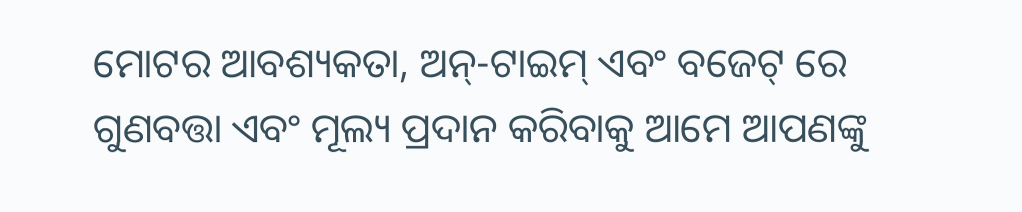ମୋଟର ଆବଶ୍ୟକତା, ଅନ୍-ଟାଇମ୍ ଏବଂ ବଜେଟ୍ ରେ ଗୁଣବତ୍ତା ଏବଂ ମୂଲ୍ୟ ପ୍ରଦାନ କରିବାକୁ ଆମେ ଆପଣଙ୍କୁ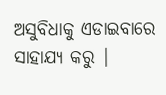ଅସୁବିଧାକୁ ଏଡାଇବାରେ ସାହାଯ୍ୟ କରୁ |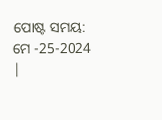ପୋଷ୍ଟ ସମୟ: ମେ -25-2024 |